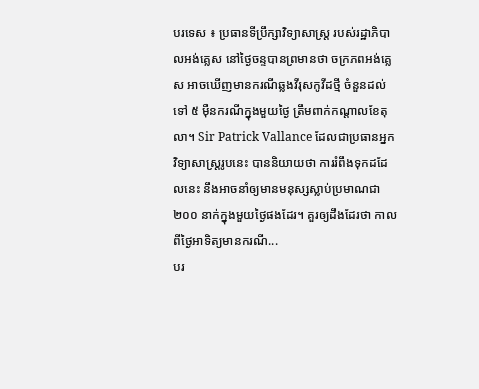បរទេស ៖ ប្រធានទីប្រឹក្សាវិទ្យាសាស្រ្ត របស់រដ្ឋាភិបាលអង់គ្លេស នៅថ្ងៃចន្ទបានព្រមានថា ចក្រភពអង់គ្លេស អាចឃើញមានករណីឆ្លងវីរុសកូវីដថ្មី ចំនួនដល់ទៅ ៥ ម៉ឺនករណីក្នុងមួយថ្ងៃ ត្រឹមពាក់កណ្តាលខែតុលា។ Sir Patrick Vallance ដែលជាប្រធានអ្នកវិទ្យាសាស្ត្ររូបនេះ បាននិយាយថា ការរំពឹងទុកដដែលនេះ នឹងអាចនាំឲ្យមានមនុស្សស្លាប់ប្រមាណជា ២០០ នាក់ក្នុងមួយថ្ងៃផងដែរ។ គួរឲ្យដឹងដែរថា កាលពីថ្ងៃអាទិត្យមានករណី...
បរ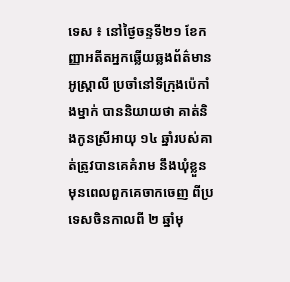ទេស ៖ នៅថ្ងៃចន្ទទី២១ ខែកញ្ញាអតីតអ្នកឆ្លើយឆ្លងព័ត៌មាន អូស្រ្តាលី ប្រចាំនៅទីក្រុងប៉េកាំងម្នាក់ បាននិយាយថា គាត់និងកូនស្រីអាយុ ១៤ ឆ្នាំរបស់គាត់ត្រូវបានគេគំរាម នឹងឃុំខ្លួនមុនពេលពួកគេចាកចេញ ពីប្រទេសចិនកាលពី ២ ឆ្នាំមុ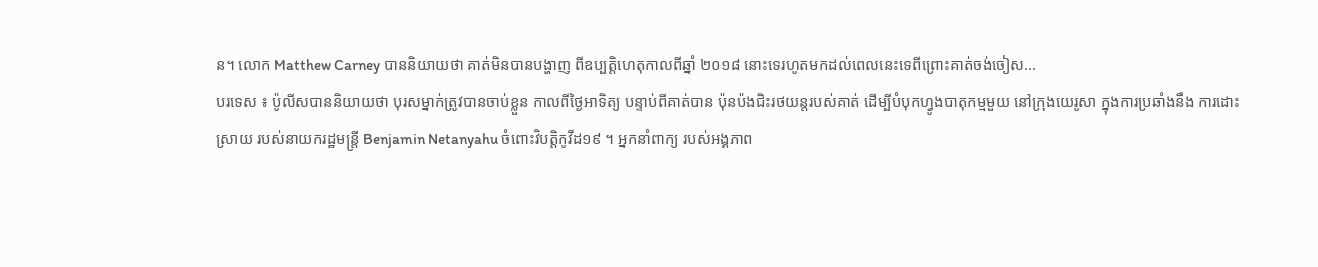ន។ លោក Matthew Carney បាននិយាយថា គាត់មិនបានបង្ហាញ ពីឧប្បត្តិហេតុកាលពីឆ្នាំ ២០១៨ នោះទេរហូតមកដល់ពេលនេះទេពីព្រោះគាត់ចង់ចៀស...
បរទេស ៖ ប៉ូលីសបាននិយាយថា បុរសម្នាក់ត្រូវបានចាប់ខ្លួន កាលពីថ្ងៃអាទិត្យ បន្ទាប់ពីគាត់បាន ប៉ុនប៉ងជិះរថយន្តរបស់គាត់ ដើម្បីបំបុកហ្វូងបាតុកម្មមួយ នៅក្រុងយេរូសា ក្នុងការប្រឆាំងនឹង ការដោះស្រាយ របស់នាយករដ្ឋមន្រ្តី Benjamin Netanyahu ចំពោះវិបត្តិកូវីដ១៩ ។ អ្នកនាំពាក្យ របស់អង្គភាព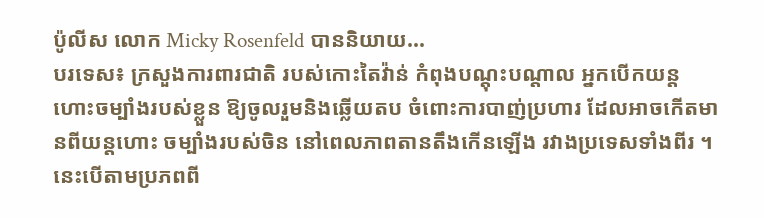ប៉ូលីស លោក Micky Rosenfeld បាននិយាយ...
បរទេស៖ ក្រសួងការពារជាតិ របស់កោះតៃវ៉ាន់ កំពុងបណ្តុះបណ្តាល អ្នកបើកយន្តហោះចម្បាំងរបស់ខ្លួន ឱ្យចូលរួមនិងឆ្លើយតប ចំពោះការបាញ់ប្រហារ ដែលអាចកើតមានពីយន្តហោះ ចម្បាំងរបស់ចិន នៅពេលភាពតានតឹងកើនឡើង រវាងប្រទេសទាំងពីរ ។ នេះបើតាមប្រភពពី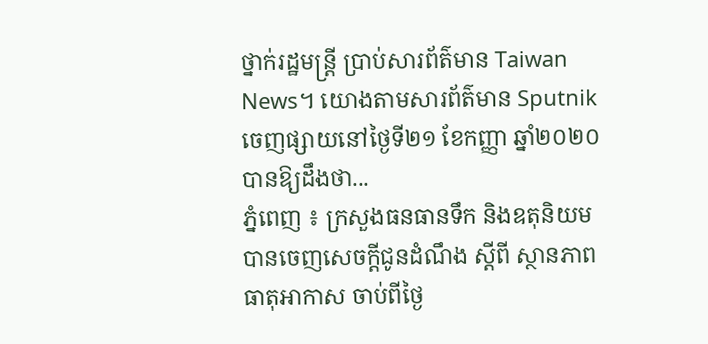ថ្នាក់រដ្ឋមន្រ្តី ប្រាប់សារព័ត៌មាន Taiwan News។ យោងតាមសារព័ត៌មាន Sputnik ចេញផ្សាយនៅថ្ងៃទី២១ ខែកញ្ញា ឆ្នាំ២០២០ បានឱ្យដឹងថា...
ភ្នំពេញ ៖ ក្រសួងធនធានទឹក និងឧតុនិយម បានចេញសេចក្ដីជូនដំណឹង ស្ដីពី ស្ថានភាពធាតុអាកាស ចាប់ពីថ្ងៃ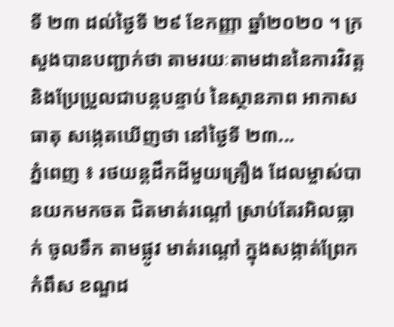ទី ២៣ ដល់ថ្ងៃទី ២៩ ខែកញ្ញា ឆ្នាំ២០២០ ។ ក្រសួងបានបញ្ជាក់ថា តាមរយៈតាមដាននៃការវិវត្ត និងប្រែប្រួលជាបន្តបន្ទាប់ នៃស្ថានភាព អាកាសធាតុ សង្កេតឃើញថា នៅថ្ងៃទី ២៣...
ភ្នំពេញ ៖ រថយន្តដឹកដីមួយគ្រឿង ដែលម្ចាស់បានយកមកចត ជិតមាត់រណ្តៅ ស្រាប់តែរអិលធ្លាក់ ចូលទឹក តាមផ្លូវ មាត់រណ្តៅ ក្នុងសង្កាត់ព្រែកកំពឹស ខណ្ឌដ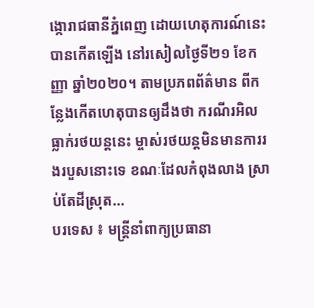ង្កោរាជធានីភ្នំពេញ ដោយហេតុការណ៍នេះ បានកើតឡើង នៅរសៀលថ្ងៃទី២១ ខែកញ្ញា ឆ្នាំ២០២០។ តាមប្រភពព័ត៌មាន ពីកន្លែងកើតហេតុបានឲ្យដឹងថា ករណីរអិលធ្លាក់រថយន្តនេះ ម្ចាស់រថយន្តមិនមានការរងរបួសនោះទេ ខណៈដែលកំពុងលាង ស្រាប់តែដីស្រុត...
បរទេស ៖ មន្ត្រីនាំពាក្យប្រធានា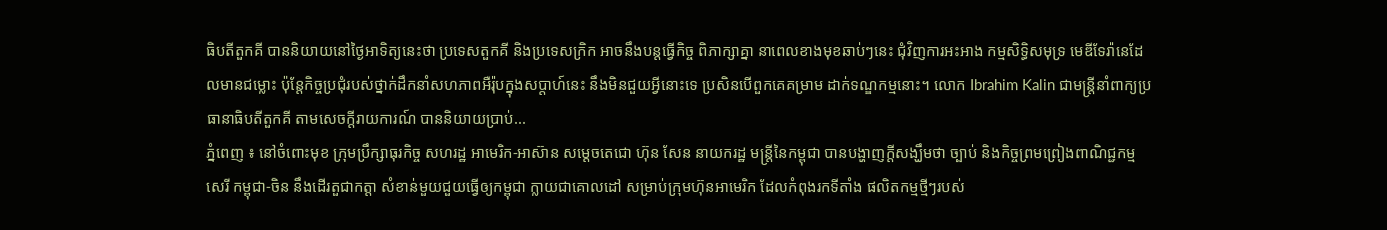ធិបតីតួកគី បាននិយាយនៅថ្ងៃអាទិត្យនេះថា ប្រទេសតួកគី និងប្រទេសក្រិក អាចនឹងបន្តធ្វើកិច្ច ពិភាក្សាគ្នា នាពេលខាងមុខឆាប់ៗនេះ ជុំវិញការអះអាង កម្មសិទ្ធិសមុទ្រ មេឌីទែរ៉ានេដែលមានជម្លោះ ប៉ុន្តែកិច្ចប្រជុំរបស់ថ្នាក់ដឹកនាំសហភាពអឺរ៉ុបក្នុងសប្ដាហ៍នេះ នឹងមិនជួយអ្វីនោះទេ ប្រសិនបើពួកគេគម្រាម ដាក់ទណ្ឌកម្មនោះ។ លោក Ibrahim Kalin ជាមន្ត្រីនាំពាក្យប្រធានាធិបតីតួកគី តាមសេចក្តីរាយការណ៍ បាននិយាយប្រាប់...
ភ្នំពេញ ៖ នៅចំពោះមុខ ក្រុមប្រឹក្សាធុរកិច្ច សហរដ្ឋ អាមេរិក-អាស៊ាន សម្ដេចតេជោ ហ៊ុន សែន នាយករដ្ឋ មន្ដ្រីនៃកម្ពុជា បានបង្ហាញក្ដីសង្ឃឹមថា ច្បាប់ និងកិច្ចព្រមព្រៀងពាណិជ្ជកម្មសេរី កម្ពុជា-ចិន នឹងដើរតួជាកត្តា សំខាន់មួយជួយធ្វើឲ្យកម្ពុជា ក្លាយជាគោលដៅ សម្រាប់ក្រុមហ៊ុនអាមេរិក ដែលកំពុងរកទីតាំង ផលិតកម្មថ្មីៗរបស់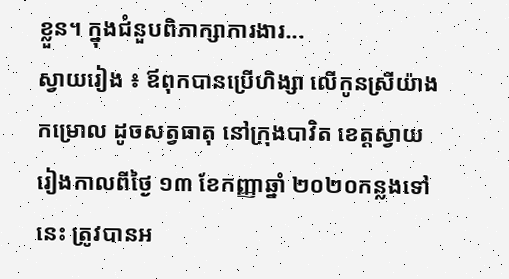ខ្លួន។ ក្នុងជំនួបពិភាក្សាការងារ...
ស្វាយរៀង ៖ ឪពុកបានប្រើហិង្សា លើកូនស្រីយ៉ាងកម្រោល ដូចសត្វធាតុ នៅក្រុងបាវិត ខេត្តស្វាយរៀងកាលពីថ្ងៃ ១៣ ខែកញ្ញាឆ្នាំ ២០២០កន្លងទៅនេះ ត្រូវបានអ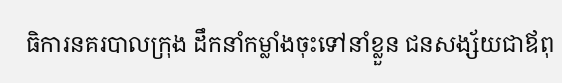ធិការនគរបាលក្រុង ដឹកនាំកម្លាំងចុះទៅនាំខ្លួន ជនសង្ស័យជាឪពុ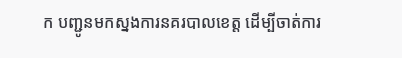ក បញ្ជូនមកស្នងការនគរបាលខេត្ត ដើម្បីចាត់ការ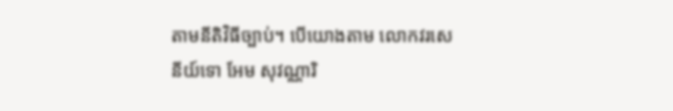តាមនីតិវិធីច្បាប់។ បើយោងតាម លោកវរសេនីយ៍ទោ អែម សុវណ្ណារិ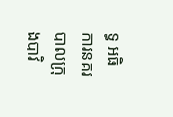ទ្ធ អធិការនគរបាលក្រុងបាវិ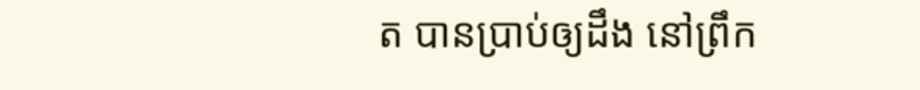ត បានប្រាប់ឲ្យដឹង នៅព្រឹក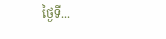ថ្ងៃទី...